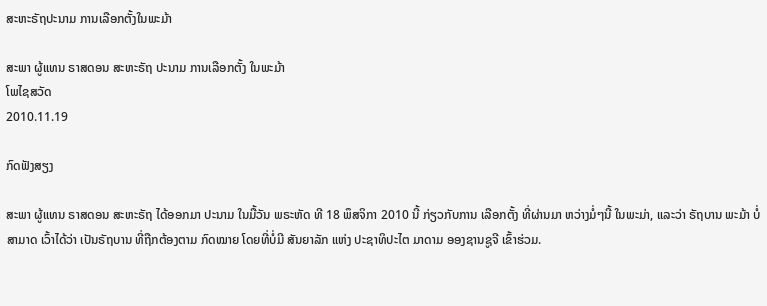ສະຫະຣັຖປະນາມ ການເລືອກຕັ້ງໃນພະມ້າ

ສະພາ ຜູ້ແທນ ຣາສດອນ ສະຫະຣັຖ ປະນາມ ການເລືອກຕັ້ງ ໃນພະມ້າ
ໂພໄຊສວັດ
2010.11.19

ກົດຟັງສຽງ

ສະພາ ຜູ້ແທນ ຣາສດອນ ສະຫະຣັຖ ໄດ້ອອກມາ ປະນາມ ໃນມື້ວັນ ພຣະຫັດ ທີ 18 ພຶສຈິກາ 2010 ນີ້ ກ່ຽວກັບການ ເລືອກຕັ້ງ ທີ່ຜ່ານມາ ຫວ່າງມໍ່ໆນີ້ ໃນພະມ່າ, ແລະວ່າ ຣັຖບານ ພະມ້າ ບໍ່ສາມາດ ເວົ້າໄດ້ວ່າ ເປັນຣັຖບານ ທີ່ຖືກຕ້ອງຕາມ ກົດໝາຍ ໂດຍທີ່ບໍ່ມີ ສັນຍາລັກ ແຫ່ງ ປະຊາທິປະໄຕ ມາດາມ ອອງຊານຊູຈີ ເຂົ້າຮ່ວມ.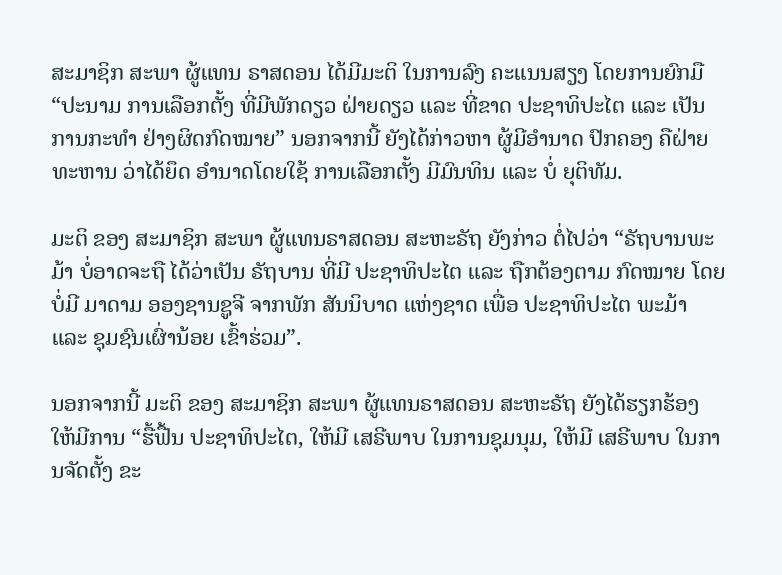ສະມາຊິກ ສະພາ ຜູ້ແທນ ຣາສດອນ ໄດ້ມີມະຕິ ໃນການລົງ ຄະແນນສຽງ ໂດຍການຍົກມື “ປະນາມ ການເລືອກຕັ້ງ ທີ່ມີພັກດຽວ ຝ່າຍດຽວ ແລະ ທີ່ຂາດ ປະຊາທິປະໄຕ ແລະ ເປັນການກະທໍາ ຢ່າງຜິດກົດໝາຍ” ນອກຈາກນີ້ ຍັງໄດ້ກ່າວຫາ ຜູ້ມີອຳນາດ ປົກຄອງ ຄືຝ່າຍ ທະຫານ ວ່າໄດ້ຍຶດ ອຳນາດໂດຍໃຊ້ ການເລືອກຕັ້ງ ມີມົນທິນ ແລະ ບໍ່ ຍຸຕິທັມ.

ມະຕິ ຂອງ ສະມາຊິກ ສະພາ ຜູ້ແທນຣາສດອນ ສະຫະຣັຖ ຍັງກ່າວ ຕໍ່ໄປວ່າ “ຣັຖບານພະມ້າ ບໍ່ອາດຈະຖື ໄດ້ວ່າເປັນ ຣັຖບານ ທີ່ມີ ປະຊາທິປະໄຕ ແລະ ຖືກຕ້ອງຕາມ ກົດໝາຍ ໂດຍບໍ່ມີ ມາດາມ ອອງຊານຊູຈີ ຈາກພັກ ສັນນິບາດ ແຫ່ງຊາດ ເພື່ອ ປະຊາທິປະໄຕ ພະມ້າ ແລະ ຊຸມຊົນເຜົ່ານ້ອຍ ເຂົ້າຮ່ວມ”.

ນອກຈາກນີ້ ມະຕິ ຂອງ ສະມາຊິກ ສະພາ ຜູ້ແທນຣາສດອນ ສະຫະຣັຖ ຍັງໄດ້ຮຽກຮ້ອງ ໃຫ້ມີການ “ຮື້ຟື້ນ ປະຊາທິປະໄຕ, ໃຫ້ມີ ເສຣີພາບ ໃນການຊຸມນຸມ, ໃຫ້ມີ ເສຣີພາບ ໃນການຈັດຕັ້ງ ຂະ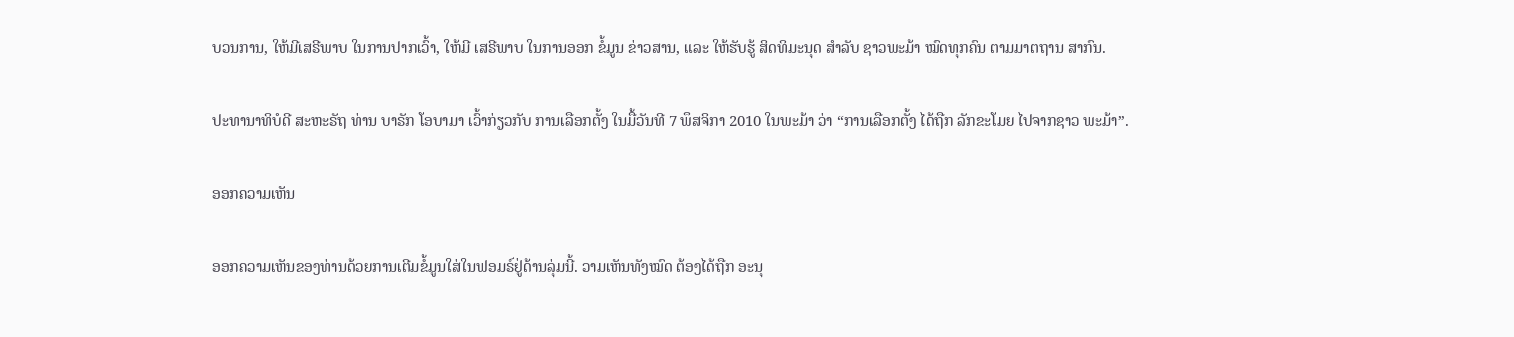ບວນການ, ໃຫ້ມີເສຣີພາບ ໃນການປາກເວົ້າ, ໃຫ້ມີ ເສຣີພາບ ໃນການອອກ ຂໍ້ມູນ ຂ່າວສານ, ແລະ ໃຫ້ຮັບຮູ້ ສິດທິມະນຸດ ສຳລັບ ຊາວພະມ້າ ໝົດທຸກຄົນ ຕາມມາຕຖານ ສາກົນ.

ປະທານາທິບໍດີ ສະຫະຣັຖ ທ່ານ ບາຣັກ ໂອບາມາ ເວົ້າກ່ຽວກັບ ການເລືອກຕັ້ງ ໃນມື້ວັນທີ 7 ພຶສຈິກາ 2010 ໃນພະມ້າ ວ່າ “ການເລືອກຕັ້ງ ໄດ້ຖືກ ລັກຂະໂມຍ ໄປຈາກຊາວ ພະມ້າ”.

ອອກຄວາມເຫັນ

ອອກຄວາມເຫັນຂອງທ່ານດ້ວຍການເຕີມຂໍ້ມູນໃສ່ໃນຟອມຣ໌ຢູ່ດ້ານລຸ່ມນີ້. ວາມເຫັນທັງໝົດ ຕ້ອງໄດ້ຖືກ ອະນຸ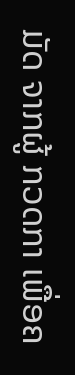ມັດ ຈາກຜູ້ ກວດກາ ເພື່ອຄ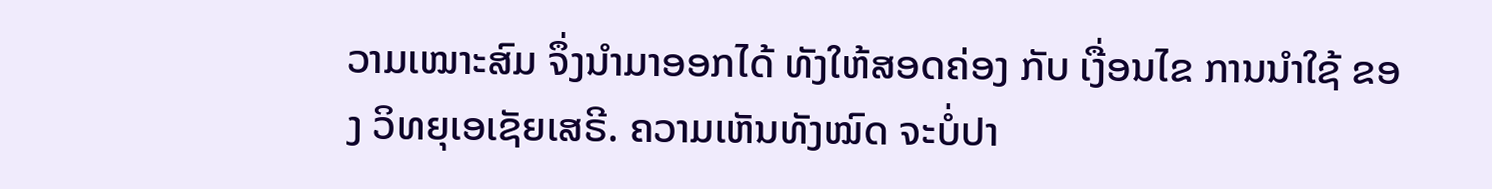ວາມເໝາະສົມ ຈຶ່ງນໍາມາອອກໄດ້ ທັງໃຫ້ສອດຄ່ອງ ກັບ ເງື່ອນໄຂ ການນຳໃຊ້ ຂອງ ວິທຍຸເອເຊັຍເສຣີ. ຄວາມເຫັນທັງໝົດ ຈະບໍ່ປາ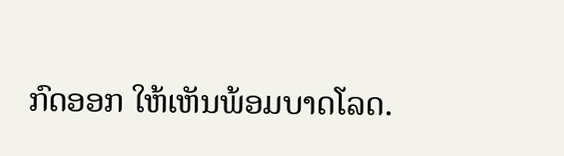ກົດອອກ ໃຫ້ເຫັນພ້ອມບາດໂລດ.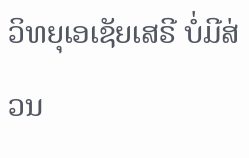ວິທຍຸເອເຊັຍເສຣີ ບໍ່ມີສ່ວນ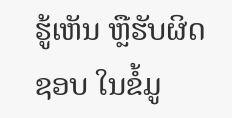ຮູ້ເຫັນ ຫຼືຮັບຜິດຊອບ ໃນຂໍ້ມູ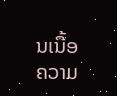ນເນື້ອຄວາມ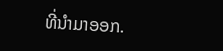ທີ່ນໍາມາອອກ.